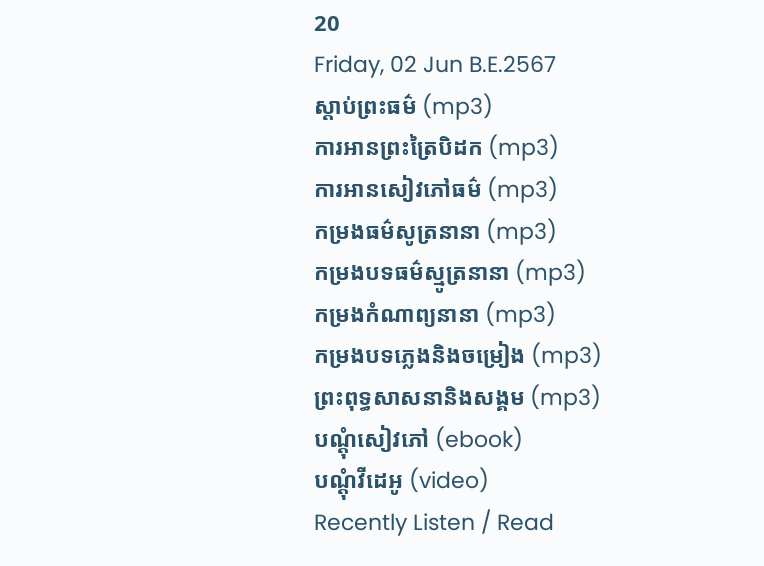20
Friday, 02 Jun B.E.2567
ស្តាប់ព្រះធម៌ (mp3)
ការអានព្រះត្រៃបិដក (mp3)
ការអានសៀវភៅធម៌ (mp3)
កម្រងធម៌សូត្រនានា (mp3)
កម្រងបទធម៌ស្មូត្រនានា (mp3)
កម្រងកំណាព្យនានា (mp3)
កម្រងបទភ្លេងនិងចម្រៀង (mp3)
ព្រះពុទ្ធសាសនានិងសង្គម (mp3)
បណ្តុំសៀវភៅ (ebook)
បណ្តុំវីដេអូ (video)
Recently Listen / Read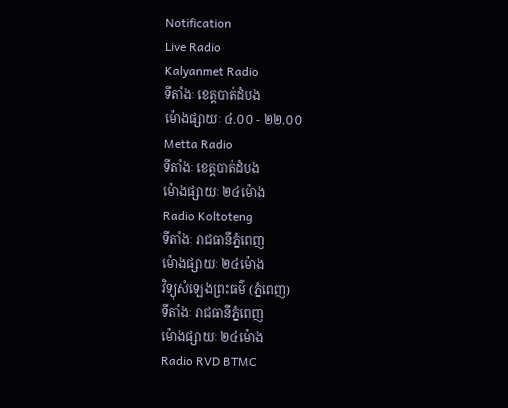Notification
Live Radio
Kalyanmet Radio
ទីតាំងៈ ខេត្តបាត់ដំបង
ម៉ោងផ្សាយៈ ៤.០០ - ២២.០០
Metta Radio
ទីតាំងៈ ខេត្តបាត់ដំបង
ម៉ោងផ្សាយៈ ២៤ម៉ោង
Radio Koltoteng
ទីតាំងៈ រាជធានីភ្នំពេញ
ម៉ោងផ្សាយៈ ២៤ម៉ោង
វិទ្យុសំឡេងព្រះធម៌ (ភ្នំពេញ)
ទីតាំងៈ រាជធានីភ្នំពេញ
ម៉ោងផ្សាយៈ ២៤ម៉ោង
Radio RVD BTMC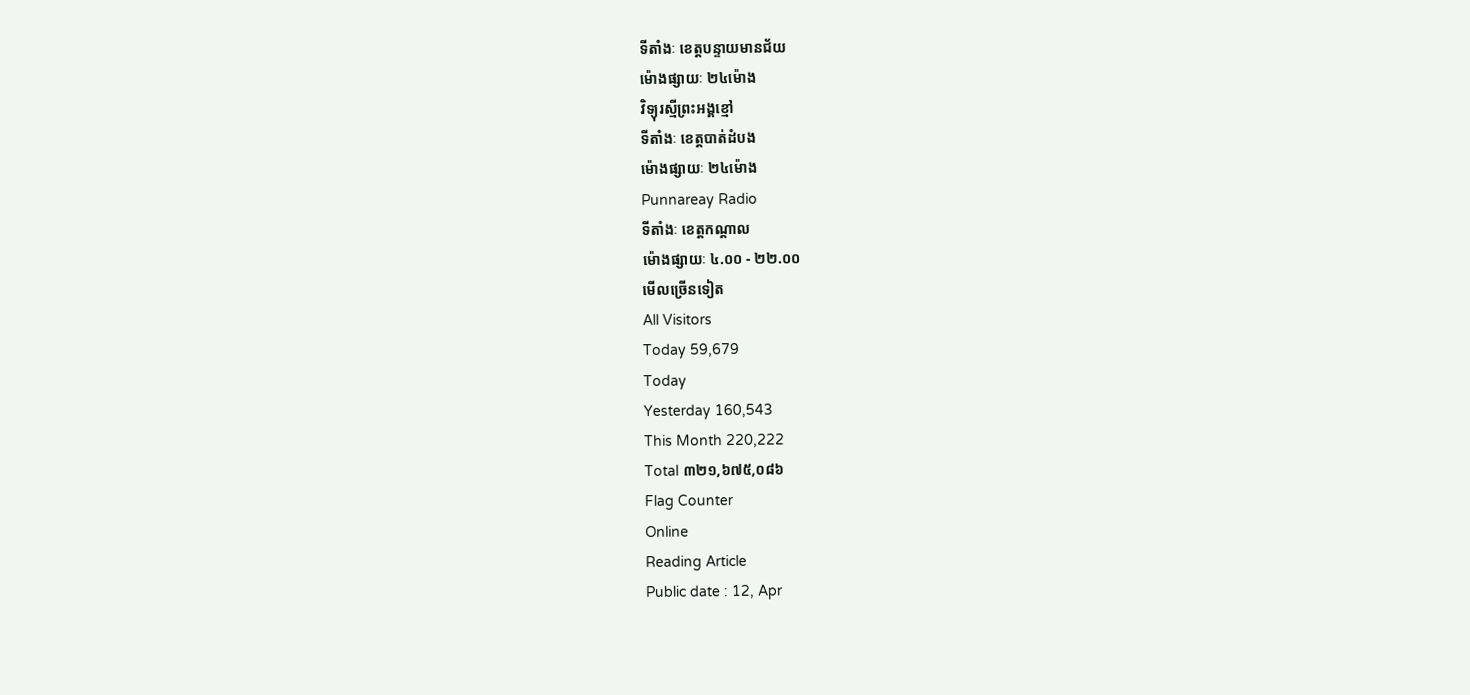ទីតាំងៈ ខេត្តបន្ទាយមានជ័យ
ម៉ោងផ្សាយៈ ២៤ម៉ោង
វិទ្យុរស្មីព្រះអង្គខ្មៅ
ទីតាំងៈ ខេត្តបាត់ដំបង
ម៉ោងផ្សាយៈ ២៤ម៉ោង
Punnareay Radio
ទីតាំងៈ ខេត្តកណ្តាល
ម៉ោងផ្សាយៈ ៤.០០ - ២២.០០
មើលច្រើនទៀត
All Visitors
Today 59,679
Today
Yesterday 160,543
This Month 220,222
Total ៣២១,៦៧៥,០៨៦
Flag Counter
Online
Reading Article
Public date : 12, Apr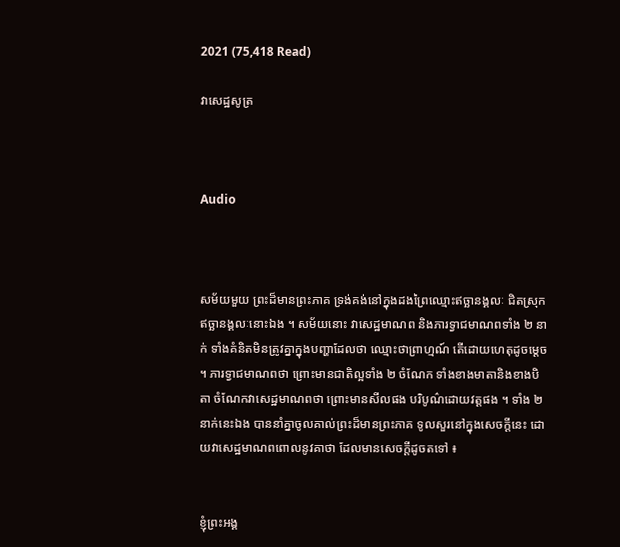2021 (75,418 Read)

វាសេដ្ឋសូត្រ



Audio



សម័យមួយ ព្រះដ៏មានព្រះភាគ ទ្រង់គង់នៅក្នុងដងព្រៃឈ្មោះឥច្ឆានង្គលៈ ជិតស្រុកឥច្ឆានង្គលៈនោះឯង ។ សម័យនោះ វាសេដ្ឋមាណព និងភារទ្វាជមាណពទាំង ២ នាក់ ទាំងគំនិតមិនត្រូវគ្នាក្នុងបញ្ហាដែលថា ឈ្មោះថាព្រាហ្មណ៍ តើដោយហេតុដូចម្ដេច ។ ភារទ្វាជមាណពថា ព្រោះមានជាតិល្អទាំង ២ ចំណែក ទាំងខាងមាតានិងខាងបិតា ចំណែកវាសេដ្ឋមាណពថា ព្រោះមានសីលផង បរិបូណ៌ដោយវត្តផង ។ ទាំង ២ នាក់នេះឯង បាននាំគ្នាចូលគាល់ព្រះដ៏មានព្រះភាគ ទូលសួរនៅក្នុងសេចក្ដីនេះ ដោយវាសេដ្ឋមាណពពោលនូវគាថា ដែលមានសេចក្ដីដូចតទៅ ៖


ខ្ញុំព្រះអង្គ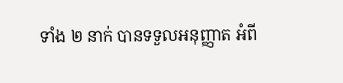ទាំង ២ នាក់ បានទទួលអនុញ្ញាត អំពី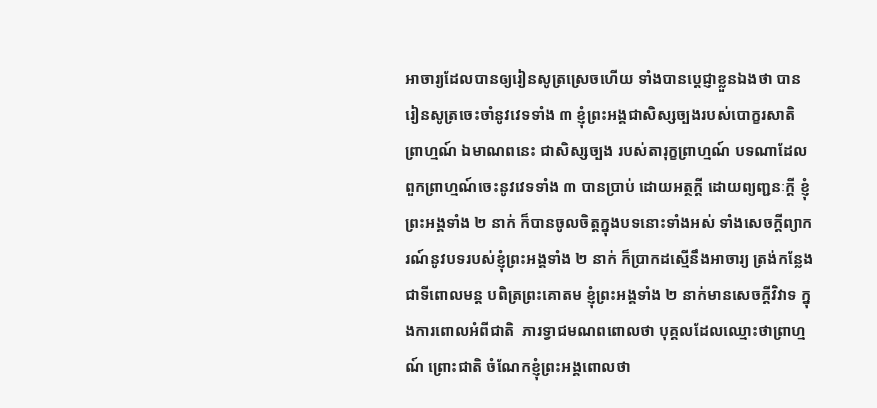អាចារ្យដែលបានឲ្យរៀនសូត្រស្រេចហើយ ទាំងបានប្ដេជ្ញាខ្លួនឯងថា បានរៀនសូត្រចេះចាំនូវវេទទាំង ៣ ខ្ញុំព្រះអង្គជាសិស្សច្បងរបស់បោក្ខរសាតិព្រាហ្មណ៍ ឯមាណពនេះ ជាសិស្សច្បង របស់តារុក្ខព្រាហ្មណ៍ បទណាដែលពួកព្រាហ្មណ៍ចេះនូវវេទទាំង ៣ បានប្រាប់ ដោយអត្ថក្ដី ដោយព្យញ្ជនៈក្ដី ខ្ញុំព្រះអង្គទាំង ២ នាក់ ក៏បានចូលចិត្តក្នុងបទនោះទាំងអស់ ទាំងសេចក្ដីព្យាករណ៍នូវបទរបស់ខ្ញុំព្រះអង្គទាំង ២ នាក់ ក៏ប្រាកដស្មើនឹងអាចារ្យ ត្រង់កន្លែងជាទីពោលមន្ត បពិត្រព្រះគោតម ខ្ញុំព្រះអង្គទាំង ២ នាក់មានសេចក្ដីវិវាទ ក្នុងការពោលអំពីជាតិ  ភារទ្វាជមណពពោលថា បុគ្គលដែលឈ្មោះថាព្រាហ្មណ៍ ព្រោះជាតិ ចំណែកខ្ញុំព្រះអង្គពោលថា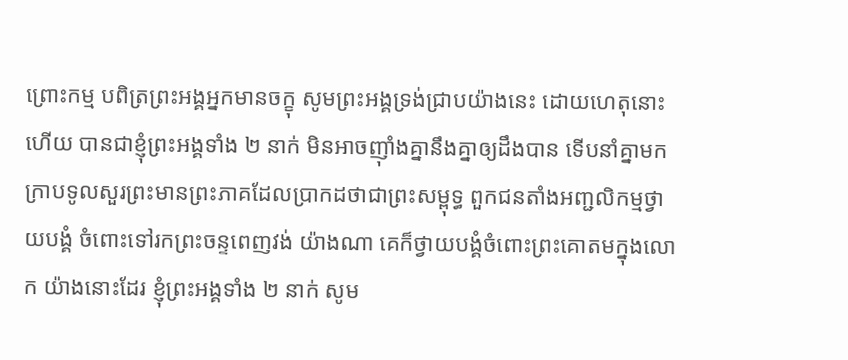ព្រោះកម្ម បពិត្រព្រះអង្គអ្នកមានចក្ខុ សូមព្រះអង្គទ្រង់ជ្រាបយ៉ាងនេះ ដោយហេតុនោះហើយ បានជាខ្ញុំព្រះអង្គទាំង ២ នាក់ មិនអាចញ៉ាំងគ្នានឹងគ្នាឲ្យដឹងបាន ទើបនាំគ្នាមកក្រាបទូលសួរព្រះមានព្រះភាគដែលប្រាកដថាជាព្រះសម្ពុទ្ធ ពួកជនតាំងអញ្ជលិកម្មថ្វាយបង្គំ ចំពោះទៅរកព្រះចន្ទពេញវង់ យ៉ាងណា គេក៏ថ្វាយបង្គំចំពោះព្រះគោតមក្នុងលោក យ៉ាងនោះដែរ ខ្ញុំព្រះអង្គទាំង ២ នាក់ សូម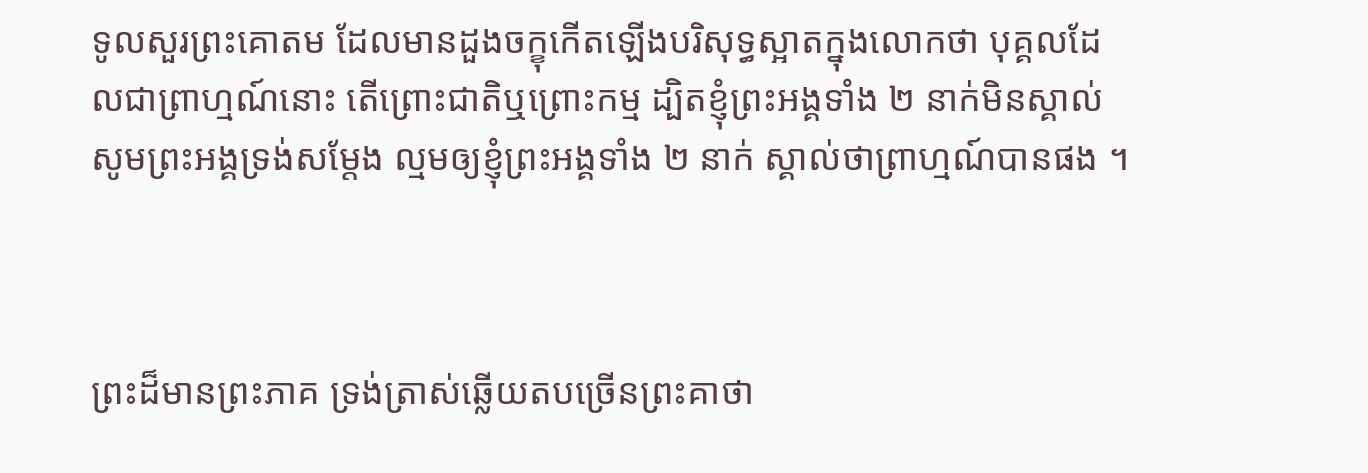ទូលសួរព្រះគោតម ដែលមានដួងចក្ខុកើតឡើងបរិសុទ្ធស្អាតក្នុងលោកថា បុគ្គលដែលជាព្រាហ្មណ៍នោះ តើព្រោះជាតិឬព្រោះកម្ម ដ្បិតខ្ញុំព្រះអង្គទាំង ២ នាក់មិនស្គាល់ សូមព្រះអង្គទ្រង់សម្ដែង ល្មមឲ្យខ្ញុំព្រះអង្គទាំង ២ នាក់ ស្គាល់ថាព្រាហ្មណ៍បានផង ។



ព្រះដ៏មានព្រះភាគ ទ្រង់ត្រាស់ឆ្លើយតបច្រើនព្រះគាថា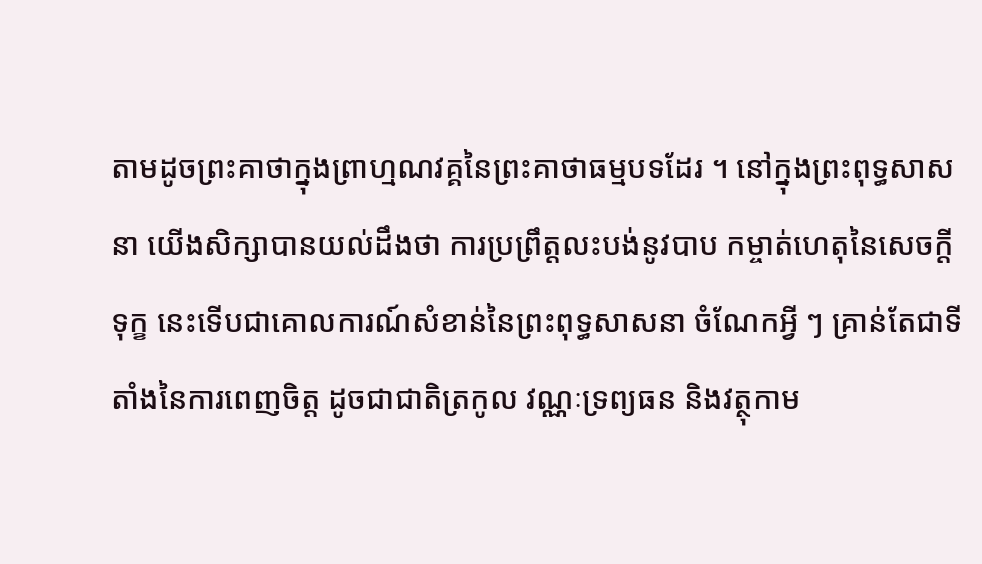តាមដូចព្រះគាថាក្នុងព្រាហ្មណវគ្គនៃព្រះគាថាធម្មបទដែរ ។ នៅក្នុងព្រះពុទ្ធសាសនា យើងសិក្សាបានយល់ដឹងថា ការប្រព្រឹត្តលះបង់នូវបាប កម្ចាត់ហេតុនៃសេចក្ដីទុក្ខ នេះទើបជាគោលការណ៍សំខាន់នៃព្រះពុទ្ធសាសនា ចំណែកអ្វី ៗ គ្រាន់តែជាទីតាំងនៃការពេញចិត្ត ដូចជាជាតិត្រកូល វណ្ណៈទ្រព្យធន និងវត្ថុកាម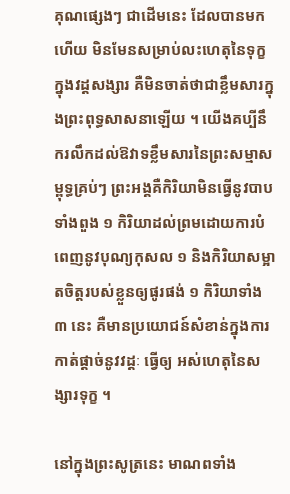គុណផ្សេងៗ ជាដើមនេះ ដែលបានមកហើយ មិនមែនសម្រាប់លះហេតុនៃទុក្ខក្នុងវដ្ដសង្សារ គឺមិនចាត់ថាជាខ្លឹមសារក្នុងព្រះពុទ្ធសាសនាឡើយ ។ យើងគប្បីនឹករលឹកដល់ឱវាទខ្លឹមសារនៃព្រះសម្មាសម្ពុទ្ធគ្រប់ៗ ព្រះអង្គគឺកិរិយាមិនធ្វើនូវបាបទាំងពួង ១ កិរិយាដល់ព្រមដោយការបំពេញនូវបុណ្យកុសល ១ និងកិរិយាសម្អាតចិត្តរបស់ខ្លួនឲ្យផូរផង់ ១ កិរិយាទាំង ៣ នេះ គឺមានប្រយោជន៍សំខាន់ក្នុងការកាត់ផ្ដាច់នូវវដ្ដៈ ធ្វើឲ្យ អស់ហេតុនៃសង្សារទុក្ខ ។

នៅក្នុងព្រះសូត្រនេះ មាណពទាំង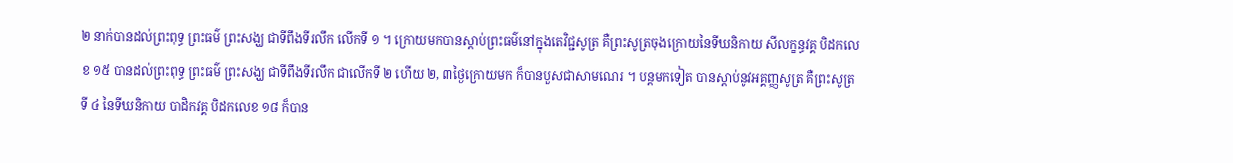២ នាក់បានដល់ព្រះពុទ្ធ ព្រះធម៌ ព្រះសង្ឃ ជាទីពឹងទីរលឹក លើកទី ១ ។ ក្រោយមកបានស្ដាប់ព្រះធម៌នៅក្នុងតេវិជ្ជសូត្រ គឺព្រះសូត្រចុងក្រោយនៃទីឃនិកាយ សីលក្ខន្ធវគ្គ បិដកលេខ ១៥ បានដល់ព្រះពុទ្ធ ព្រះធម៌ ព្រះសង្ឃ ជាទីពឹងទីរលឹក ជាលើកទី ២ ហើយ ២, ៣ថ្ងៃក្រោយមក ក៏បានបួសជាសាមណេរ ។ បន្តមកទៀត បានស្ដាប់នូវអគ្គញ្ញសូត្រ គឺព្រះសូត្រទី ៤ នៃទីឃនិកាយ បាដិកវគ្គ បិដកលេខ ១៨ ក៏បាន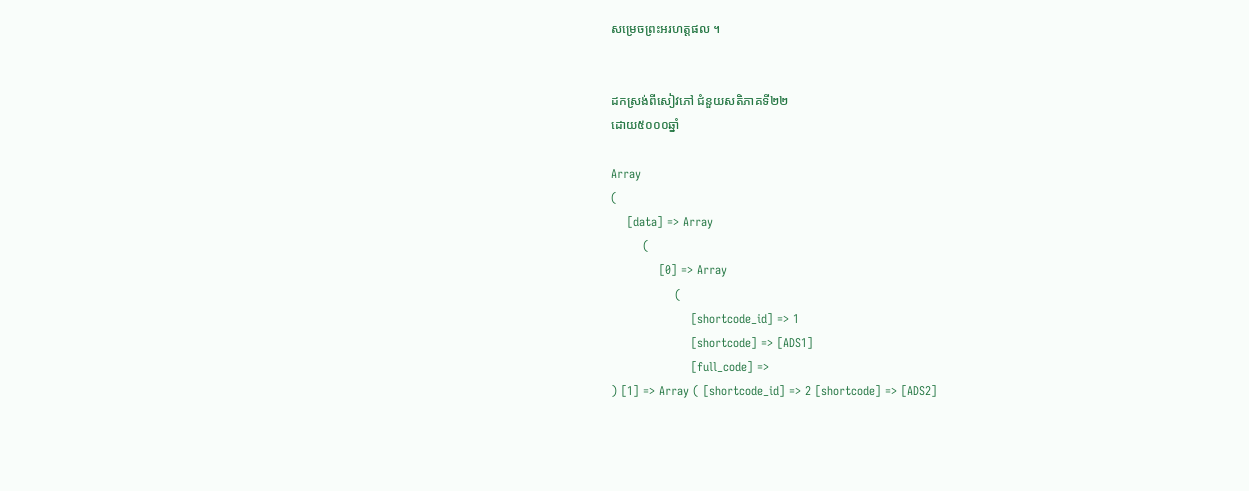សម្រេចព្រះអរហត្តផល ។


ដកស្រង់ពីសៀវភៅ ជំនួយសតិភាគទី២២
ដោយ៥០០០ឆ្នាំ

Array
(
    [data] => Array
        (
            [0] => Array
                (
                    [shortcode_id] => 1
                    [shortcode] => [ADS1]
                    [full_code] =>
) [1] => Array ( [shortcode_id] => 2 [shortcode] => [ADS2]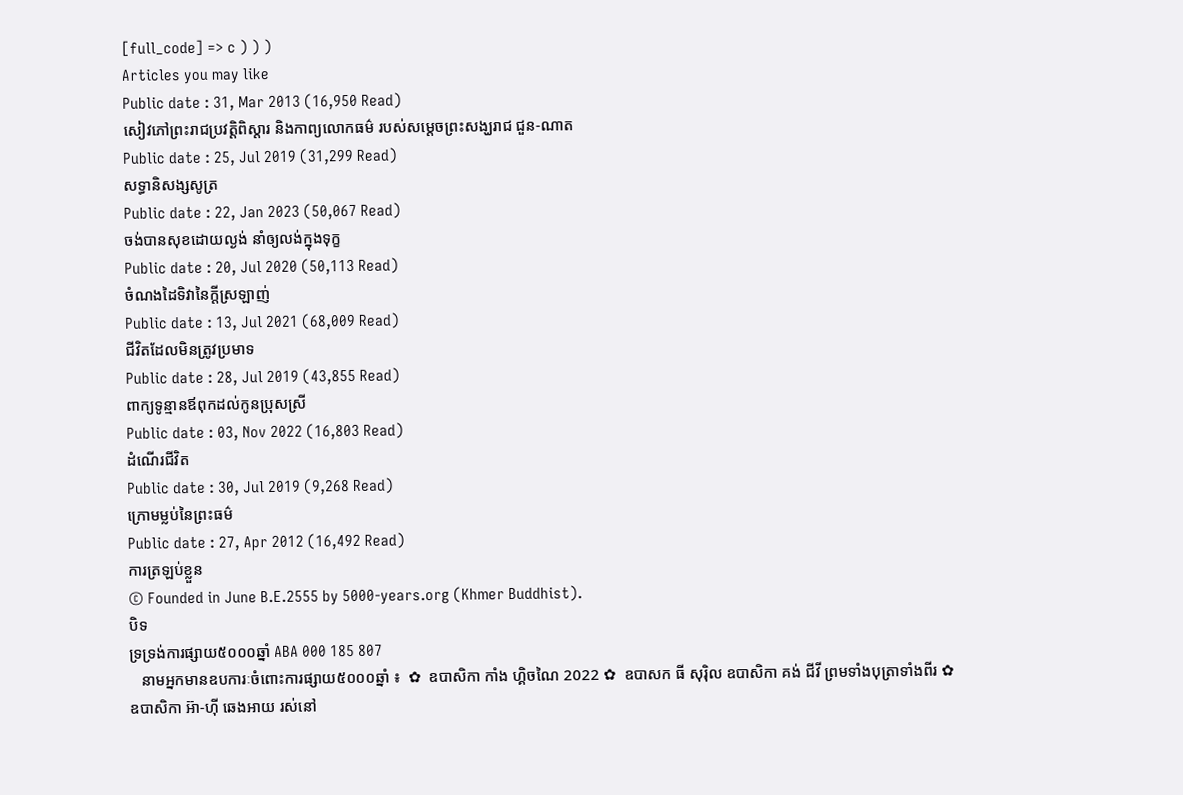[full_code] => c ) ) )
Articles you may like
Public date : 31, Mar 2013 (16,950 Read)
សៀវភៅព្រះរាជប្រវត្តិពិស្តារ និងកាព្យលោកធម៌ របស់សម្តេចព្រះសង្ឃរាជ ជួន-ណាត
Public date : 25, Jul 2019 (31,299 Read)
សទ្ធានិសង្សសូត្រ
Public date : 22, Jan 2023 (50,067 Read)
ចង់បានសុខដោយល្ងង់ នាំឲ្យលង់ក្នុងទុក្ខ
Public date : 20, Jul 2020 (50,113 Read)
ចំណងដៃទិវានៃក្តីស្រឡាញ់
Public date : 13, Jul 2021 (68,009 Read)
ជីវិតដែលមិនត្រូវប្រមាទ
Public date : 28, Jul 2019 (43,855 Read)
ពាក្យទូន្មានឪពុកដល់កូនប្រុសស្រី
Public date : 03, Nov 2022 (16,803 Read)
ដំណើរជីវិត
Public date : 30, Jul 2019 (9,268 Read)
ក្រោមម្លប់នៃព្រះធម៌
Public date : 27, Apr 2012 (16,492 Read)
ការត្រឡប់ខ្លួន
© Founded in June B.E.2555 by 5000-years.org (Khmer Buddhist).
បិទ
ទ្រទ្រង់ការផ្សាយ៥០០០ឆ្នាំ ABA 000 185 807
   នាមអ្នកមានឧបការៈចំពោះការផ្សាយ៥០០០ឆ្នាំ ៖  ✿  ឧបាសិកា កាំង ហ្គិចណៃ 2022 ✿  ឧបាសក ធី សុរ៉ិល ឧបាសិកា គង់ ជីវី ព្រមទាំងបុត្រាទាំងពីរ ✿  ឧបាសិកា អ៊ា-ហុី ឆេងអាយ រស់នៅ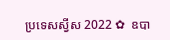ប្រទេសស្វីស 2022 ✿  ឧបា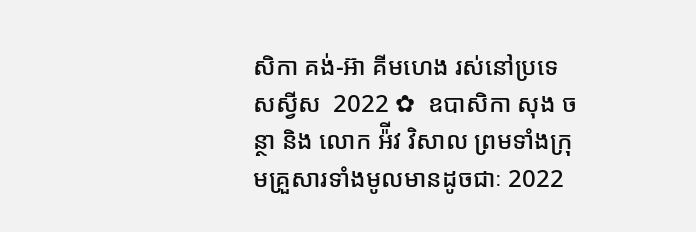សិកា គង់-អ៊ា គីមហេង រស់នៅប្រទេសស្វីស  2022 ✿  ឧបាសិកា សុង ចន្ថា និង លោក អ៉ីវ វិសាល ព្រមទាំងក្រុមគ្រួសារទាំងមូលមានដូចជាៈ 2022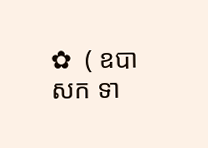✿  ( ឧបាសក ទា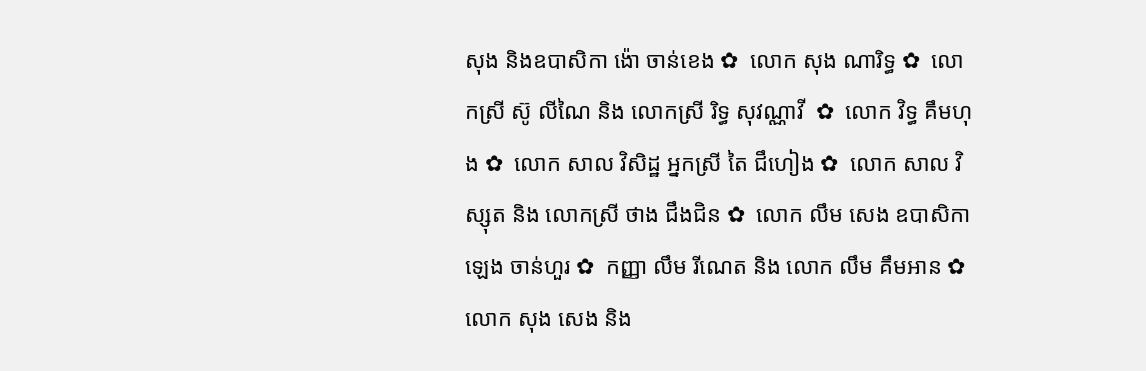សុង និងឧបាសិកា ង៉ោ ចាន់ខេង ✿  លោក សុង ណារិទ្ធ ✿  លោកស្រី ស៊ូ លីណៃ និង លោកស្រី រិទ្ធ សុវណ្ណាវី  ✿  លោក វិទ្ធ គឹមហុង ✿  លោក សាល វិសិដ្ឋ អ្នកស្រី តៃ ជឹហៀង ✿  លោក សាល វិស្សុត និង លោកស្រី ថាង ជឹងជិន ✿  លោក លឹម សេង ឧបាសិកា ឡេង ចាន់ហួរ ✿  កញ្ញា លឹម រីណេត និង លោក លឹម គឹមអាន ✿  លោក សុង សេង និង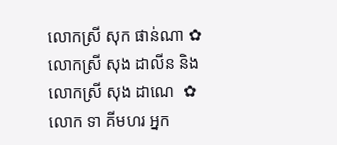លោកស្រី សុក ផាន់ណា ✿  លោកស្រី សុង ដាលីន និង លោកស្រី សុង ដាណេ  ✿  លោក ទា គីមហរ អ្នក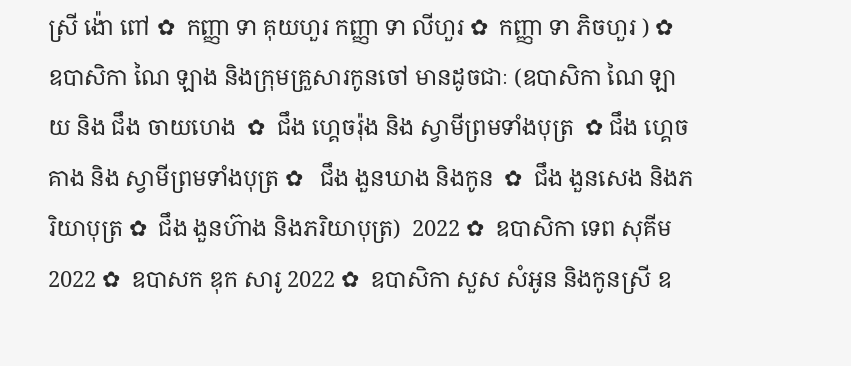ស្រី ង៉ោ ពៅ ✿  កញ្ញា ទា គុយហួរ កញ្ញា ទា លីហួរ ✿  កញ្ញា ទា ភិចហួរ ) ✿  ឧបាសិកា ណៃ ឡាង និងក្រុមគ្រួសារកូនចៅ មានដូចជាៈ (ឧបាសិកា ណៃ ឡាយ និង ជឹង ចាយហេង  ✿  ជឹង ហ្គេចរ៉ុង និង ស្វាមីព្រមទាំងបុត្រ  ✿ ជឹង ហ្គេចគាង និង ស្វាមីព្រមទាំងបុត្រ ✿   ជឹង ងួនឃាង និងកូន  ✿  ជឹង ងួនសេង និងភរិយាបុត្រ ✿  ជឹង ងួនហ៊ាង និងភរិយាបុត្រ)  2022 ✿  ឧបាសិកា ទេព សុគីម 2022 ✿  ឧបាសក ឌុក សារូ 2022 ✿  ឧបាសិកា សួស សំអូន និងកូនស្រី ឧ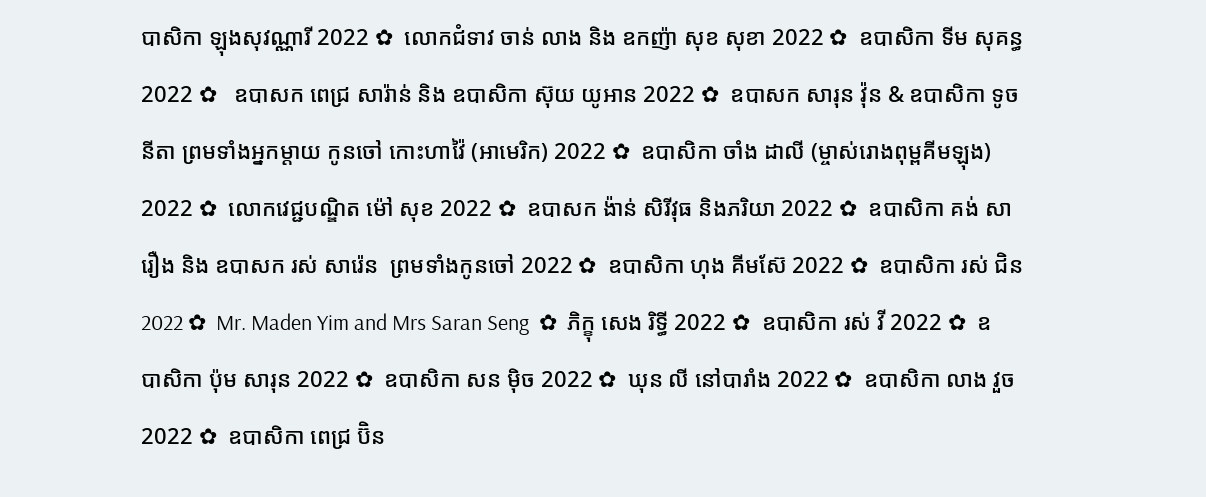បាសិកា ឡុងសុវណ្ណារី 2022 ✿  លោកជំទាវ ចាន់ លាង និង ឧកញ៉ា សុខ សុខា 2022 ✿  ឧបាសិកា ទីម សុគន្ធ 2022 ✿   ឧបាសក ពេជ្រ សារ៉ាន់ និង ឧបាសិកា ស៊ុយ យូអាន 2022 ✿  ឧបាសក សារុន វ៉ុន & ឧបាសិកា ទូច នីតា ព្រមទាំងអ្នកម្តាយ កូនចៅ កោះហាវ៉ៃ (អាមេរិក) 2022 ✿  ឧបាសិកា ចាំង ដាលី (ម្ចាស់រោងពុម្ពគីមឡុង) 2022 ✿  លោកវេជ្ជបណ្ឌិត ម៉ៅ សុខ 2022 ✿  ឧបាសក ង៉ាន់ សិរីវុធ និងភរិយា 2022 ✿  ឧបាសិកា គង់ សារឿង និង ឧបាសក រស់ សារ៉េន  ព្រមទាំងកូនចៅ 2022 ✿  ឧបាសិកា ហុង គីមស៊ែ 2022 ✿  ឧបាសិកា រស់ ជិន 2022 ✿  Mr. Maden Yim and Mrs Saran Seng  ✿  ភិក្ខុ សេង រិទ្ធី 2022 ✿  ឧបាសិកា រស់ វី 2022 ✿  ឧបាសិកា ប៉ុម សារុន 2022 ✿  ឧបាសិកា សន ម៉ិច 2022 ✿  ឃុន លី នៅបារាំង 2022 ✿  ឧបាសិកា លាង វួច  2022 ✿  ឧបាសិកា ពេជ្រ ប៊ិន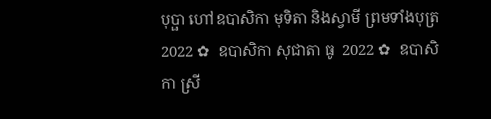បុប្ផា ហៅឧបាសិកា មុទិតា និងស្វាមី ព្រមទាំងបុត្រ  2022 ✿  ឧបាសិកា សុជាតា ធូ  2022 ✿  ឧបាសិកា ស្រី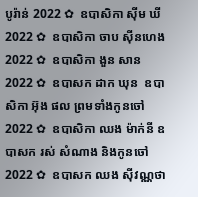បូរ៉ាន់ 2022 ✿  ឧបាសិកា ស៊ីម ឃី 2022 ✿  ឧបាសិកា ចាប ស៊ីនហេង 2022 ✿  ឧបាសិកា ងួន សាន 2022 ✿  ឧបាសក ដាក ឃុន  ឧបាសិកា អ៊ុង ផល ព្រមទាំងកូនចៅ 2022 ✿  ឧបាសិកា ឈង ម៉ាក់នី ឧបាសក រស់ សំណាង និងកូនចៅ  2022 ✿  ឧបាសក ឈង សុីវណ្ណថា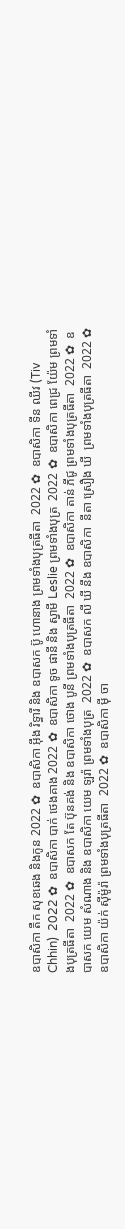ឧបាសិកា តឺក សុខឆេង និងកូន 2022 ✿  ឧបាសិកា អុឹង រិទ្ធារី និង ឧបាសក ប៊ូ ហោនាង ព្រមទាំងបុត្រធីតា  2022 ✿  ឧបាសិកា ទីន ឈីវ (Tiv Chhin)  2022 ✿  ឧបាសិកា បាក់ ថេងគាង 2022 ✿  ឧបាសិកា ទូច ផានី និង ស្វាមី Leslie ព្រមទាំងបុត្រ  2022 ✿  ឧបាសិកា ពេជ្រ យ៉ែម ព្រមទាំងបុត្រធីតា  2022 ✿  ឧបាសក តែ ប៊ុនគង់ និង ឧបាសិកា ថោង បូនី ព្រមទាំងបុត្រធីតា  2022 ✿  ឧបាសិកា តាន់ ភីជូ ព្រមទាំងបុត្រធីតា  2022 ✿  ឧបាសក យេម សំណាង និង ឧបាសិកា យេម ឡរ៉ា ព្រមទាំងបុត្រ  2022 ✿  ឧបាសក លី ឃី នឹង ឧបាសិកា  នីតា ស្រឿង ឃី  ព្រមទាំងបុត្រធីតា  2022 ✿  ឧបាសិកា យ៉ក់ សុីម៉ូរ៉ា ព្រមទាំងបុត្រធីតា  2022 ✿  ឧបាសិកា មុី ចា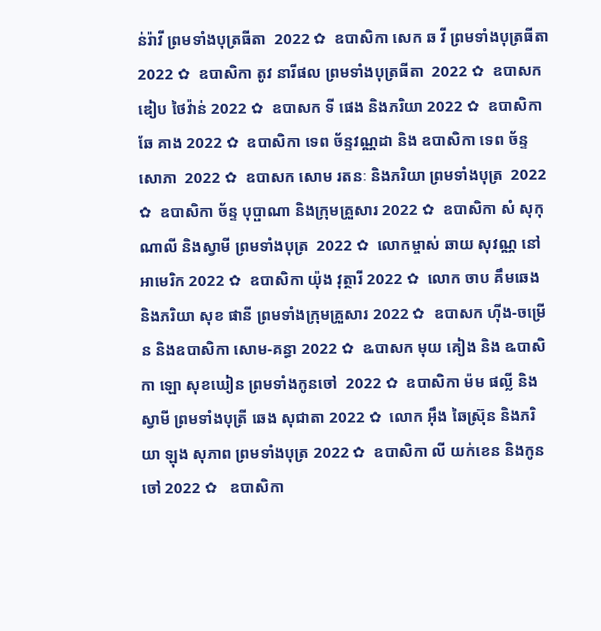ន់រ៉ាវី ព្រមទាំងបុត្រធីតា  2022 ✿  ឧបាសិកា សេក ឆ វី ព្រមទាំងបុត្រធីតា  2022 ✿  ឧបាសិកា តូវ នារីផល ព្រមទាំងបុត្រធីតា  2022 ✿  ឧបាសក ឌៀប ថៃវ៉ាន់ 2022 ✿  ឧបាសក ទី ផេង និងភរិយា 2022 ✿  ឧបាសិកា ឆែ គាង 2022 ✿  ឧបាសិកា ទេព ច័ន្ទវណ្ណដា និង ឧបាសិកា ទេព ច័ន្ទសោភា  2022 ✿  ឧបាសក សោម រតនៈ និងភរិយា ព្រមទាំងបុត្រ  2022 ✿  ឧបាសិកា ច័ន្ទ បុប្ផាណា និងក្រុមគ្រួសារ 2022 ✿  ឧបាសិកា សំ សុកុណាលី និងស្វាមី ព្រមទាំងបុត្រ  2022 ✿  លោកម្ចាស់ ឆាយ សុវណ្ណ នៅអាមេរិក 2022 ✿  ឧបាសិកា យ៉ុង វុត្ថារី 2022 ✿  លោក ចាប គឹមឆេង និងភរិយា សុខ ផានី ព្រមទាំងក្រុមគ្រួសារ 2022 ✿  ឧបាសក ហ៊ីង-ចម្រើន និងឧបាសិកា សោម-គន្ធា 2022 ✿  ឩបាសក មុយ គៀង និង ឩបាសិកា ឡោ សុខឃៀន ព្រមទាំងកូនចៅ  2022 ✿  ឧបាសិកា ម៉ម ផល្លី និង ស្វាមី ព្រមទាំងបុត្រី ឆេង សុជាតា 2022 ✿  លោក អ៊ឹង ឆៃស្រ៊ុន និងភរិយា ឡុង សុភាព ព្រមទាំងបុត្រ 2022 ✿  ឧបាសិកា លី យក់ខេន និងកូនចៅ 2022 ✿   ឧបាសិកា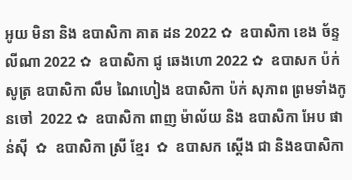អូយ មិនា និង ឧបាសិកា គាត ដន 2022 ✿  ឧបាសិកា ខេង ច័ន្ទលីណា 2022 ✿  ឧបាសិកា ជូ ឆេងហោ 2022 ✿  ឧបាសក ប៉ក់ សូត្រ ឧបាសិកា លឹម ណៃហៀង ឧបាសិកា ប៉ក់ សុភាព ព្រមទាំងកូនចៅ  2022 ✿  ឧបាសិកា ពាញ ម៉ាល័យ និង ឧបាសិកា អែប ផាន់ស៊ី  ✿  ឧបាសិកា ស្រី ខ្មែរ  ✿  ឧបាសក ស្តើង ជា និងឧបាសិកា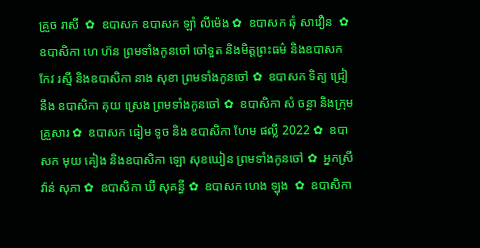គ្រួច រាសី  ✿  ឧបាសក ឧបាសក ឡាំ លីម៉េង ✿  ឧបាសក ឆុំ សាវឿន  ✿  ឧបាសិកា ហេ ហ៊ន ព្រមទាំងកូនចៅ ចៅទួត និងមិត្តព្រះធម៌ និងឧបាសក កែវ រស្មី និងឧបាសិកា នាង សុខា ព្រមទាំងកូនចៅ ✿  ឧបាសក ទិត្យ ជ្រៀ នឹង ឧបាសិកា គុយ ស្រេង ព្រមទាំងកូនចៅ ✿  ឧបាសិកា សំ ចន្ថា និងក្រុមគ្រួសារ ✿  ឧបាសក ធៀម ទូច និង ឧបាសិកា ហែម ផល្លី 2022 ✿  ឧបាសក មុយ គៀង និងឧបាសិកា ឡោ សុខឃៀន ព្រមទាំងកូនចៅ ✿  អ្នកស្រី វ៉ាន់ សុភា ✿  ឧបាសិកា ឃី សុគន្ធី ✿  ឧបាសក ហេង ឡុង  ✿  ឧបាសិកា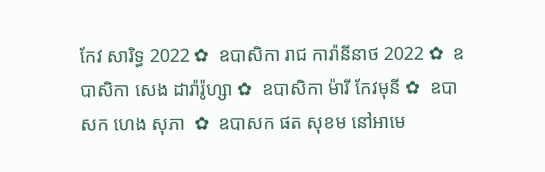កែវ សារិទ្ធ 2022 ✿  ឧបាសិកា រាជ ការ៉ានីនាថ 2022 ✿  ឧបាសិកា សេង ដារ៉ារ៉ូហ្សា ✿  ឧបាសិកា ម៉ារី កែវមុនី ✿  ឧបាសក ហេង សុភា  ✿  ឧបាសក ផត សុខម នៅអាមេ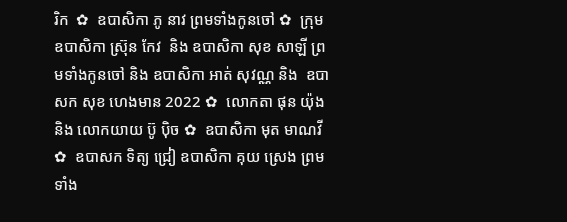រិក  ✿  ឧបាសិកា ភូ នាវ ព្រមទាំងកូនចៅ ✿  ក្រុម ឧបាសិកា ស្រ៊ុន កែវ  និង ឧបាសិកា សុខ សាឡី ព្រមទាំងកូនចៅ និង ឧបាសិកា អាត់ សុវណ្ណ និង  ឧបាសក សុខ ហេងមាន 2022 ✿  លោកតា ផុន យ៉ុង និង លោកយាយ ប៊ូ ប៉ិច ✿  ឧបាសិកា មុត មាណវី ✿  ឧបាសក ទិត្យ ជ្រៀ ឧបាសិកា គុយ ស្រេង ព្រមទាំង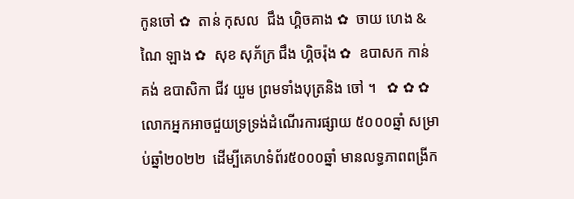កូនចៅ ✿  តាន់ កុសល  ជឹង ហ្គិចគាង ✿  ចាយ ហេង & ណៃ ឡាង ✿  សុខ សុភ័ក្រ ជឹង ហ្គិចរ៉ុង ✿  ឧបាសក កាន់ គង់ ឧបាសិកា ជីវ យួម ព្រមទាំងបុត្រនិង ចៅ ។   ✿ ✿ ✿  លោកអ្នកអាចជួយទ្រទ្រង់ដំណើរការផ្សាយ ៥០០០ឆ្នាំ សម្រាប់ឆ្នាំ២០២២  ដើម្បីគេហទំព័រ៥០០០ឆ្នាំ មានលទ្ធភាពពង្រីក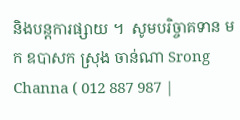និងបន្តការផ្សាយ ។  សូមបរិច្ចាគទាន មក ឧបាសក ស្រុង ចាន់ណា Srong Channa ( 012 887 987 |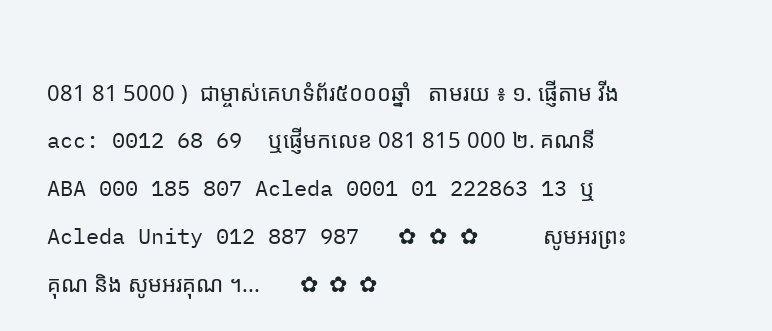081 81 5000 )  ជាម្ចាស់គេហទំព័រ៥០០០ឆ្នាំ   តាមរយ ៖ ១. ផ្ញើតាម វីង acc: 0012 68 69  ឬផ្ញើមកលេខ 081 815 000 ២. គណនី ABA 000 185 807 Acleda 0001 01 222863 13 ឬ Acleda Unity 012 887 987   ✿ ✿ ✿     សូមអរព្រះគុណ និង សូមអរគុណ ។...       ✿  ✿  ✿